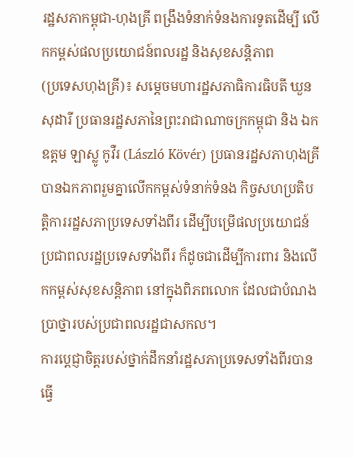រដ្ឋសភាកម្ពុជា-ហុងគ្រី ពង្រឹងទំនាក់ទំនងការទូតដើម្បី លើកកម្ពស់ផលប្រយោជន៍ពលរដ្ឋ និងសុខសន្តិភាព
(ប្រទេសហុងគ្រី)៖ សម្តេចមហារដ្ឋសភាធិការធិបតី ឃួន សុដារី ប្រធានរដ្ឋសភានៃព្រះរាជាណាចក្រកម្ពុជា និង ឯកឧត្ដម ឡាស្លូ កូវឺរ (László Kövér) ប្រធានរដ្ឋសភាហុងគ្រី បានឯកភាពរួមគ្នាលើកកម្ពស់ទំនាក់ទំនង កិច្ចសហប្រតិបត្តិការរដ្ឋសភាប្រទេសទាំងពីរ ដើម្បីបម្រើផលប្រយោជន៍ប្រជាពលរដ្ឋប្រទេសទាំងពីរ ក៏ដូចជាដើម្បីការពារ និងលើកកម្ពស់សុខសន្តិភាព នៅក្នុងពិភពលោក ដែលជាបំណងប្រាថ្នារបស់ប្រជាពលរដ្ឋជាសកល។
ការប្តេជ្ញាចិត្តរបស់ថ្នាក់ដឹកនាំរដ្ឋសភាប្រទេសទាំងពីរបានធ្វើ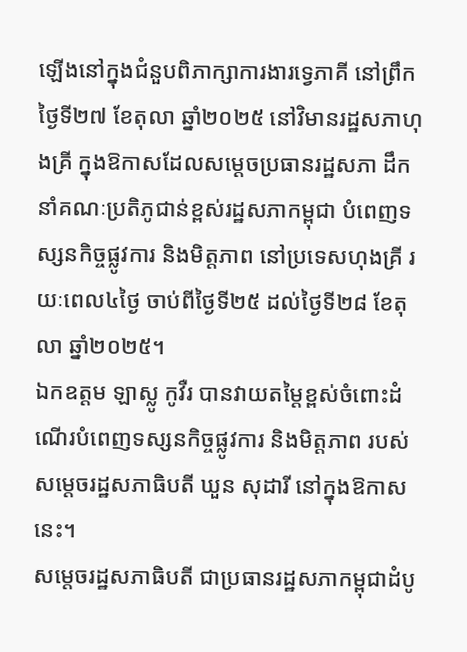ឡើងនៅក្នុងជំនួបពិភាក្សាការងារទ្វេភាគី នៅព្រឹកថ្ងៃទី២៧ ខែតុលា ឆ្នាំ២០២៥ នៅវិមានរដ្ឋសភាហុងគ្រី ក្នុងឱកាសដែលសម្តេចប្រធានរដ្ឋសភា ដឹកនាំគណៈប្រតិភូជាន់ខ្ពស់រដ្ឋសភាកម្ពុជា បំពេញទស្សនកិច្ចផ្លូវការ និងមិត្តភាព នៅប្រទេសហុងគ្រី រយៈពេល៤ថ្ងៃ ចាប់ពីថ្ងៃទី២៥ ដល់ថ្ងៃទី២៨ ខែតុលា ឆ្នាំ២០២៥។
ឯកឧត្ដម ឡាស្លូ កូវឺរ បានវាយតម្តៃខ្ពស់ចំពោះដំណើរបំពេញទស្សនកិច្ចផ្លូវការ និងមិត្តភាព របស់សម្តេចរដ្ឋសភាធិបតី ឃួន សុដារី នៅក្នុងឱកាសនេះ។
សម្តេចរដ្ឋសភាធិបតី ជាប្រធានរដ្ឋសភាកម្ពុជាដំបូ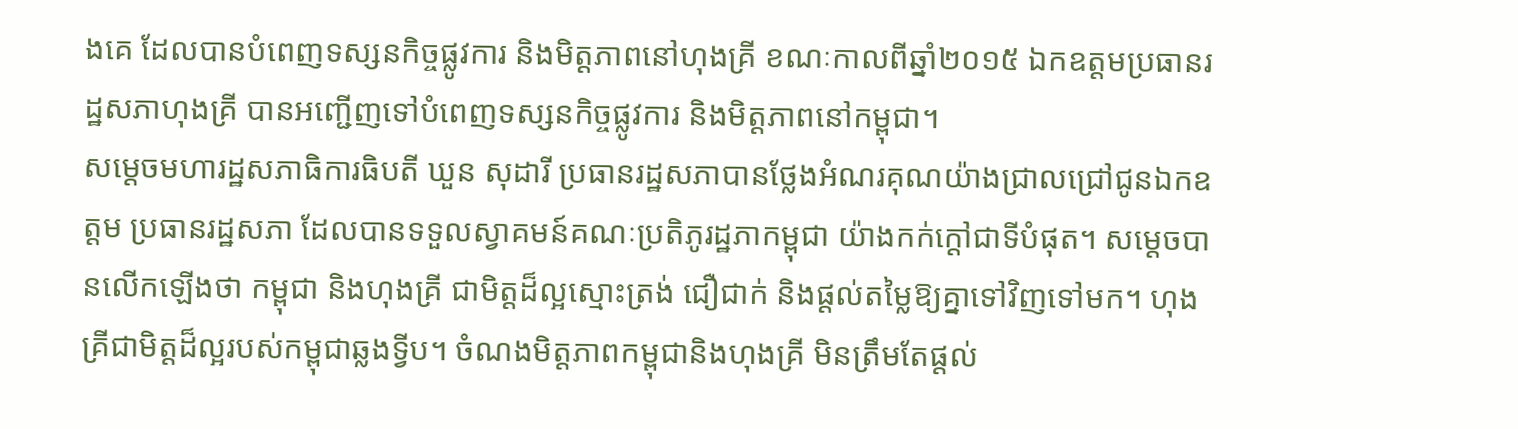ងគេ ដែលបានបំពេញទស្សនកិច្ចផ្លូវការ និងមិត្តភាពនៅហុងគ្រី ខណៈកាលពីឆ្នាំ២០១៥ ឯកឧត្តមប្រធានរដ្ឋសភាហុងគ្រី បានអញ្ជើញទៅបំពេញទស្សនកិច្ចផ្លូវការ និងមិត្តភាពនៅកម្ពុជា។
សម្តេចមហារដ្ឋសភាធិការធិបតី ឃួន សុដារី ប្រធានរដ្ឋសភាបានថ្លែងអំណរគុណយ៉ាងជា្រលជ្រៅជូនឯកឧត្តម ប្រធានរដ្ឋសភា ដែលបានទទួលស្វាគមន៍គណៈប្រតិភូរដ្ឋភាកម្ពុជា យ៉ាងកក់ក្តៅជាទីបំផុត។ សម្តេចបានលើកឡើងថា កម្ពុជា និងហុងគ្រី ជាមិត្តដ៏ល្អស្មោះត្រង់ ជឿជាក់ និងផ្តល់តម្លៃឱ្យគ្នាទៅវិញទៅមក។ ហុងគ្រីជាមិត្តដ៏ល្អរបស់កម្ពុជាឆ្លងទ្វីប។ ចំណងមិត្តភាពកម្ពុជានិងហុងគ្រី មិនត្រឹមតែផ្តល់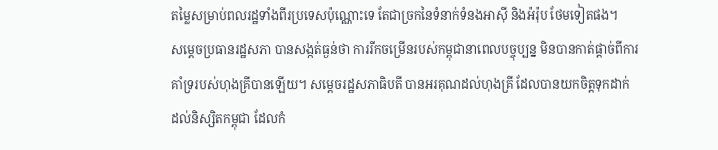តម្លៃសម្រាប់ពលរដ្ឋទាំងពីរប្រទេសប៉ុណ្ណោះទេ តែជាច្រកនៃទំនាក់ទំនងអាស៊ី និងអ៉រ៉ុប ថែមទៀតផង។
សម្តេចប្រធានរដ្ឋសភា បានសង្កត់ធ្ងន់ថា ការរីកចម្រើនរបស់កម្ពុជានាពេលបច្ចុប្បន្ន មិនបានកាត់ផ្តាច់ពីការគាំទ្ររបស់ហុងគ្រីបានឡើយ។ សម្តេចរដ្ឋសភាធិបតី បានអរគុណដល់ហុងគ្រី ដែលបានយកចិត្តទុកដាក់ ដល់និស្សិតកម្ពុជា ដែលកំ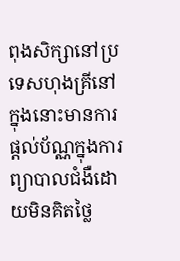ពុងសិក្សានៅប្រទេសហុងគ្រីនៅក្នុងនោះមានការផ្តល់ប័ណ្ណក្នុងការព្យាបាលជំងឺដោយមិនគិតថ្លៃ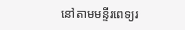នៅតាមមន្ទីរពេទ្យរ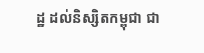ដ្ឋ ដល់និស្សិតកម្ពុជា ជា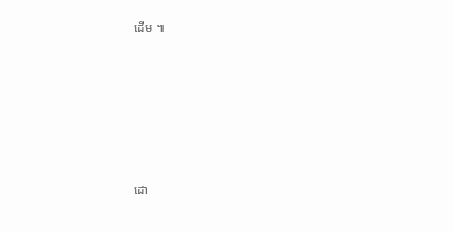ដើម ៕








ដោ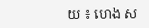យ ៖ ហេង ស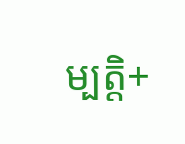ម្បត្តិ+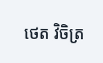ថេត វិចិត្រ